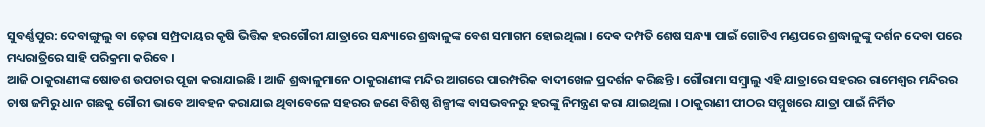ସୁବର୍ଣ୍ଣପୁର: ଦେବାଙ୍ଗୁଲୁ ବା ଢ଼େରା ସମ୍ପ୍ରଦାୟର କୃଷି ଭିତ୍ତିକ ହରଗୌରୀ ଯାତ୍ରାରେ ସନ୍ଧ୍ୟାରେ ଶ୍ରଦ୍ଧାଳୁଙ୍କ ବେଶ ସମାଗମ ହୋଇଥିଲା । ଦେଵ ଦମ୍ପତି ଶେଷ ସନ୍ଧ୍ୟା ପାଇଁ ଗୋଟିଏ ମଣ୍ଡପରେ ଶ୍ରଦ୍ଧାଳୁଙ୍କୁ ଦର୍ଶନ ଦେବା ପରେ ମଧ୍ୟରାତ୍ରିରେ ସାହି ପରିକ୍ରମା କରିବେ ।
ଆଜି ଠାକୁରାଣୀଙ୍କ ଷୋଡଶ ଉପଚାର ପୂଜା କରାଯାଇଛି । ଆଜି ଶ୍ରଦ୍ଧାଳୁମାନେ ଠାକୁରାଣୀଙ୍କ ମନ୍ଦିର ଆଗରେ ପାରମ୍ପରିକ ବାଦୀଖେଳ ପ୍ରଦର୍ଶନ କରିଛନ୍ତି । ଗୌରାମା ସମ୍ବ୍ରାଲୁ ଏହି ଯାତ୍ରାରେ ସହରର ରାମେଶ୍ବର ମନ୍ଦିରର ଚାଷ ଜମିରୁ ଧାନ ଗଛକୁ ଗୌରୀ ଭାବେ ଆବହନ କରାଯାଇ ଥିବାବେଳେ ସହରର ଜଣେ ବିଶିଷ୍ଠ ଶିଳ୍ପୀଙ୍କ ବାସଭବନରୁ ହରଙ୍କୁ ନିମନ୍ତ୍ରଣ କରା ଯାଇଥିଲା । ଠାକୁରାଣୀ ପୀଠର ସମ୍ମୁଖରେ ଯାତ୍ରା ପାଇଁ ନିର୍ମିତ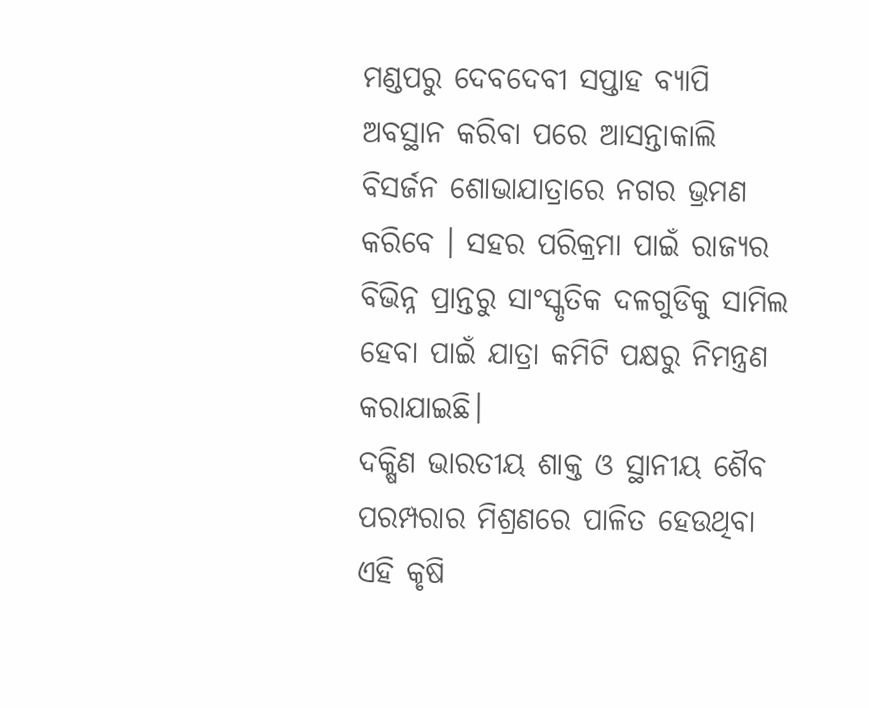ମଣ୍ଡପରୁ ଦେବଦେବୀ ସପ୍ତାହ ବ୍ୟାପି ଅବସ୍ଥାନ କରିବା ପରେ ଆସନ୍ତାକାଲି ବିସର୍ଜନ ଶୋଭାଯାତ୍ରାରେ ନଗର ଭ୍ରମଣ କରିବେ । ସହର ପରିକ୍ରମା ପାଇଁ ରାଜ୍ୟର ବିଭିନ୍ନ ପ୍ରାନ୍ତରୁ ସାଂସ୍କୃତିକ ଦଳଗୁଡିକୁ ସାମିଲ ହେବା ପାଇଁ ଯାତ୍ରା କମିଟି ପକ୍ଷରୁ ନିମନ୍ତ୍ରଣ କରାଯାଇଛି।
ଦକ୍ଷିଣ ଭାରତୀୟ ଶାକ୍ତ ଓ ସ୍ଥାନୀୟ ଶୈବ ପରମ୍ପରାର ମିଶ୍ରଣରେ ପାଳିତ ହେଉଥିବା ଏହି କୃଷି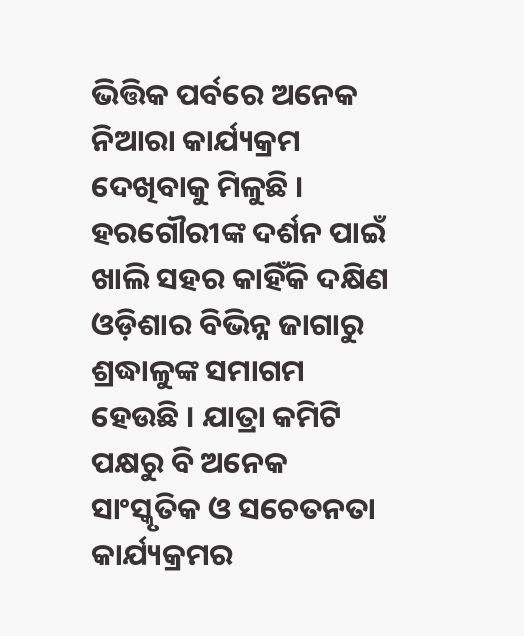ଭିତ୍ତିକ ପର୍ବରେ ଅନେକ ନିଆରା କାର୍ଯ୍ୟକ୍ରମ ଦେଖିବାକୁ ମିଳୁଛି । ହରଗୌରୀଙ୍କ ଦର୍ଶନ ପାଇଁ ଖାଲି ସହର କାହିଁକି ଦକ୍ଷିଣ ଓଡ଼ିଶାର ବିଭିନ୍ନ ଜାଗାରୁ ଶ୍ରଦ୍ଧାଳୁଙ୍କ ସମାଗମ ହେଉଛି । ଯାତ୍ରା କମିଟି ପକ୍ଷରୁ ବି ଅନେକ ସାଂସ୍କୃତିକ ଓ ସଚେତନତା କାର୍ଯ୍ୟକ୍ରମର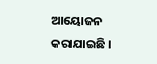ଆୟୋଜନ କରାଯାଇଛି ।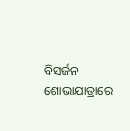ବିସର୍ଜନ ଶୋଭାଯାତ୍ରାରେ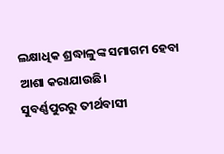ଲକ୍ଷାଧିକ ଶ୍ରଦ୍ଧାଳୁଙ୍କ ସମାଗମ ହେବା ଆଶା କରାଯାଉଛି।
ସୁବର୍ଣ୍ଣପୁରରୁ ତୀର୍ଥବାସୀ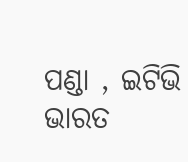ପଣ୍ଡା , ଇଟିଭି ଭାରତ